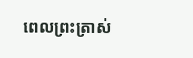ពេលព្រះត្រាស់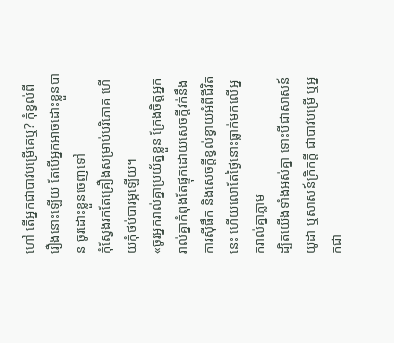ហៅ តើអ្នកជាបាវបម្រើគេឬ? កុំខ្វល់ពីរឿងនោះឡើយ តែបើអ្នកអាចដោះខ្លួនបាន ចូរដោះខ្លួនចេញទៅ
កុំស្វែងរកតែគ្រឿងសម្រាប់បរិភោគ ហើយកុំថប់បារម្ភឡើយ។
«ចូរអ្នករាល់គ្នាប្រយ័ត្នខ្លួន ក្រែងចិត្តអ្នករាល់គ្នាកំពុងតែផ្ទុកដោយសេចក្តីវក់នឹងការស៊ីផឹក និងសេចក្តីខ្វល់ខ្វាយអំពីជីវិតនេះ ហើយលោតែថ្ងៃនោះធ្លាក់មកលើអ្នករាល់គ្នាភ្លាម
ដ្បិតយើងទាំងអស់គ្នា ទោះបីជាសាសន៍យូដា ឬសាសន៍ក្រិកក្ដី ជាបាវបម្រើ ឬអ្នកជា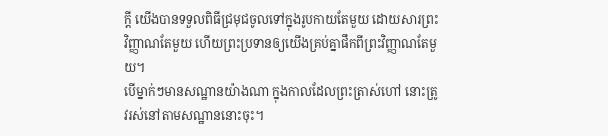ក្តី យើងបានទទួលពិធីជ្រមុជចូលទៅក្នុងរូបកាយតែមួយ ដោយសារព្រះវិញ្ញាណតែមួយ ហើយព្រះប្រទានឲ្យយើងគ្រប់គ្នាផឹកពីព្រះវិញ្ញាណតែមួយ។
បើម្នាក់ៗមានសណ្ឋានយ៉ាងណា ក្នុងកាលដែលព្រះត្រាស់ហៅ នោះត្រូវរស់នៅតាមសណ្ឋាននោះចុះ។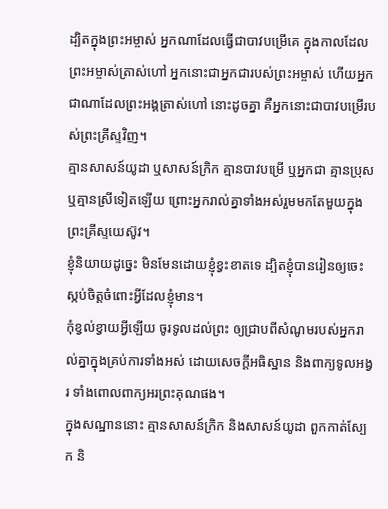ដ្បិតក្នុងព្រះអម្ចាស់ អ្នកណាដែលធ្វើជាបាវបម្រើគេ ក្នុងកាលដែលព្រះអម្ចាស់ត្រាស់ហៅ អ្នកនោះជាអ្នកជារបស់ព្រះអម្ចាស់ ហើយអ្នកជាណាដែលព្រះអង្គត្រាស់ហៅ នោះដូចគ្នា គឺអ្នកនោះជាបាវបម្រើរបស់ព្រះគ្រីស្ទវិញ។
គ្មានសាសន៍យូដា ឬសាសន៍ក្រិក គ្មានបាវបម្រើ ឬអ្នកជា គ្មានប្រុស ឬគ្មានស្រីទៀតឡើយ ព្រោះអ្នករាល់គ្នាទាំងអស់រួមមកតែមួយក្នុងព្រះគ្រីស្ទយេស៊ូវ។
ខ្ញុំនិយាយដូច្នេះ មិនមែនដោយខ្ញុំខ្វះខាតទេ ដ្បិតខ្ញុំបានរៀនឲ្យចេះស្កប់ចិត្តចំពោះអ្វីដែលខ្ញុំមាន។
កុំខ្វល់ខ្វាយអ្វីឡើយ ចូរទូលដល់ព្រះ ឲ្យជ្រាបពីសំណូមរបស់អ្នករាល់គ្នាក្នុងគ្រប់ការទាំងអស់ ដោយសេចក្ដីអធិស្ឋាន និងពាក្យទូលអង្វរ ទាំងពោលពាក្យអរព្រះគុណផង។
ក្នុងសណ្ឋាននោះ គ្មានសាសន៍ក្រិក និងសាសន៍យូដា ពួកកាត់ស្បែក និ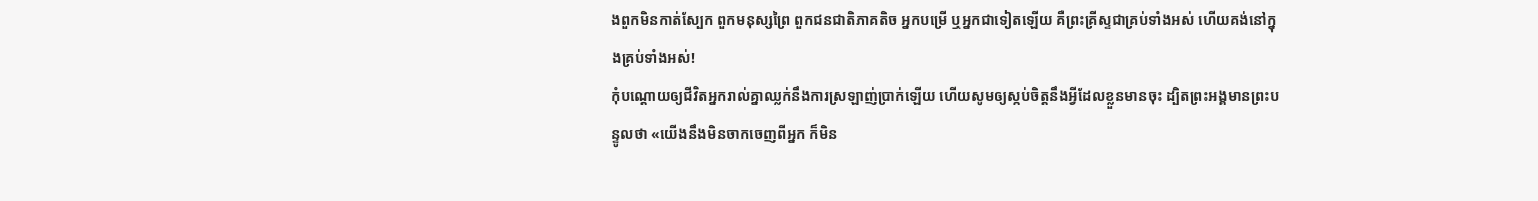ងពួកមិនកាត់ស្បែក ពួកមនុស្សព្រៃ ពួកជនជាតិភាគតិច អ្នកបម្រើ ឬអ្នកជាទៀតឡើយ គឺព្រះគ្រីស្ទជាគ្រប់ទាំងអស់ ហើយគង់នៅក្នុងគ្រប់ទាំងអស់!
កុំបណ្ដោយឲ្យជីវិតអ្នករាល់គ្នាឈ្លក់នឹងការស្រឡាញ់ប្រាក់ឡើយ ហើយសូមឲ្យស្កប់ចិត្តនឹងអ្វីដែលខ្លួនមានចុះ ដ្បិតព្រះអង្គមានព្រះបន្ទូលថា «យើងនឹងមិនចាកចេញពីអ្នក ក៏មិន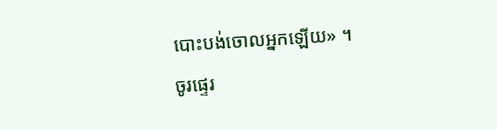បោះបង់ចោលអ្នកឡើយ» ។
ចូរផ្ទេរ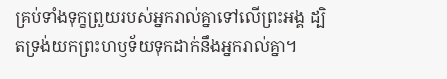គ្រប់ទាំងទុក្ខព្រួយរបស់អ្នករាល់គ្នាទៅលើព្រះអង្គ ដ្បិតទ្រង់យកព្រះហឫទ័យទុកដាក់នឹងអ្នករាល់គ្នា។